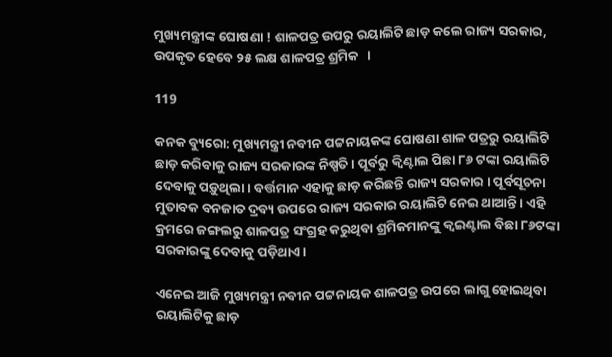ମୁଖ୍ୟମନ୍ତ୍ରୀଙ୍କ ଘୋଷଣା ! ଶାଳପତ୍ର ଉପରୁ ରୟାଲିଟି ଛାଡ଼ କଲେ ରାଜ୍ୟ ସରକାର, ଉପକୃତ ହେବେ ୨୫ ଲକ୍ଷ ଶାଳପତ୍ର ଶ୍ରମିକ   ।

119

କନକ ବ୍ୟୁରୋ: ମୁଖ୍ୟମନ୍ତ୍ରୀ ନବୀନ ପଟ୍ଟନାୟକଙ୍କ ଘୋଷଣା ଶାଳ ପତ୍ରରୁ ରୟାଲିଟି ଛାଡ଼ କରିବାକୁ ରାଜ୍ୟ ସରକାରଙ୍କ ନିଷ୍ପତି । ପୂର୍ବରୁ କ୍ୱିଣ୍ଟାଲ ପିଛା ୮୬ ଟଙ୍କା ରୟାଲିଟି ଦେବାକୁ ପଡ଼ୁଥିଲା । ବର୍ତ୍ତମାନ ଏହାକୁ ଛାଡ଼ କରିଛନ୍ତି ରାଜ୍ୟ ସରକାର । ପୂର୍ବସୂଚନା ମୁତାବକ ବନଜାତ ଦ୍ରବ୍ୟ ଉପରେ ରାଜ୍ୟ ସରକାର ରୟାଲିଟି ନେଇ ଥାଆନ୍ତି । ଏହି କ୍ରମରେ ଜଙ୍ଗଲରୁ ଶାଳପତ୍ର ସଂଗ୍ରହ କରୁଥିବା ଶ୍ରମିକମାନଙ୍କୁ କ୍ୱଇଣ୍ଟାଲ ବିଛା ୮୬ଟଙ୍କା ସରକାରଙ୍କୁ ଦେବାକୁ ପଡ଼ିଥାଏ ।

ଏନେଇ ଆଜି ମୁଖ୍ୟମନ୍ତ୍ରୀ ନବୀନ ପଟ୍ଟନାୟକ ଶାଳପତ୍ର ଉପରେ ଲାଗୁ ହୋଇଥିବା ରୟାଲିଟିକୁ ଛାଡ଼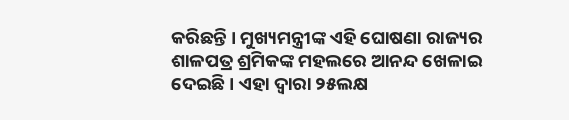କରିଛନ୍ତି । ମୁଖ୍ୟମନ୍ତ୍ରୀଙ୍କ ଏହି ଘୋଷଣା ରାଜ୍ୟର ଶାଳପତ୍ର ଶ୍ରମିକଙ୍କ ମହଲରେ ଆନନ୍ଦ ଖେଳାଇ ଦେଇଛି । ଏହା ଦ୍ୱାରା ୨୫ଲକ୍ଷ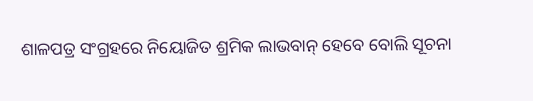ଶାଳପତ୍ର ସଂଗ୍ରହରେ ନିୟୋଜିତ ଶ୍ରମିକ ଲାଭବାନ୍ ହେବେ ବୋଲି ସୂଚନା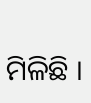ମିଳିଛି ।